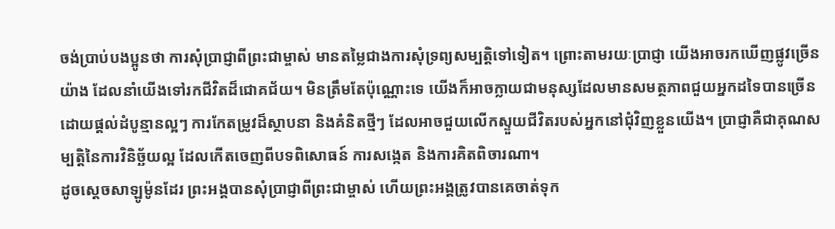ចង់ប្រាប់បងប្អូនថា ការសុំប្រាជ្ញាពីព្រះជាម្ចាស់ មានតម្លៃជាងការសុំទ្រព្យសម្បត្តិទៅទៀត។ ព្រោះតាមរយៈប្រាជ្ញា យើងអាចរកឃើញផ្លូវច្រើនយ៉ាង ដែលនាំយើងទៅរកជីវិតដ៏ជោគជ័យ។ មិនត្រឹមតែប៉ុណ្ណោះទេ យើងក៏អាចក្លាយជាមនុស្សដែលមានសមត្ថភាពជួយអ្នកដទៃបានច្រើន ដោយផ្តល់ដំបូន្មានល្អៗ ការកែតម្រូវដ៏ស្ថាបនា និងគំនិតថ្មីៗ ដែលអាចជួយលើកស្ទួយជីវិតរបស់អ្នកនៅជុំវិញខ្លួនយើង។ ប្រាជ្ញាគឺជាគុណសម្បត្តិនៃការវិនិច្ឆ័យល្អ ដែលកើតចេញពីបទពិសោធន៍ ការសង្កេត និងការគិតពិចារណា។
ដូចស្តេចសាឡូម៉ូនដែរ ព្រះអង្គបានសុំប្រាជ្ញាពីព្រះជាម្ចាស់ ហើយព្រះអង្គត្រូវបានគេចាត់ទុក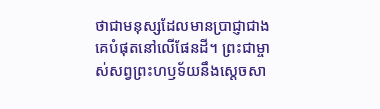ថាជាមនុស្សដែលមានប្រាជ្ញាជាងគេបំផុតនៅលើផែនដី។ ព្រះជាម្ចាស់សព្វព្រះហឫទ័យនឹងស្តេចសា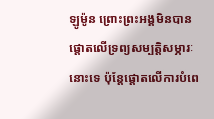ឡូម៉ូន ព្រោះព្រះអង្គមិនបានផ្តោតលើទ្រព្យសម្បត្តិសម្ភារៈនោះទេ ប៉ុន្តែផ្តោតលើការបំពេ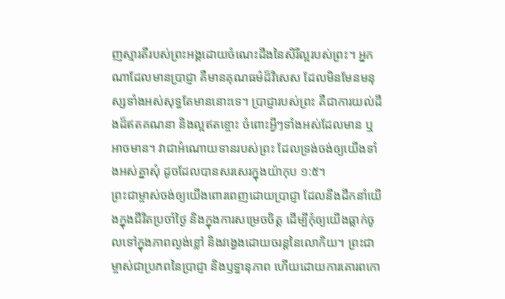ញស្មារតីរបស់ព្រះអង្គដោយចំណេះដឹងនៃសិរីល្អរបស់ព្រះ។ អ្នកណាដែលមានប្រាជ្ញា គឺមានគុណធម៌ដ៏វិសេស ដែលមិនមែនមនុស្សទាំងអស់សុទ្ធតែមាននោះទេ។ ប្រាជ្ញារបស់ព្រះ គឺជាការយល់ដឹងដ៏ឥតគណនា និងល្អឥតខ្ចោះ ចំពោះអ្វីៗទាំងអស់ដែលមាន ឬអាចមាន។ វាជាអំណោយទានរបស់ព្រះ ដែលទ្រង់ចង់ឲ្យយើងទាំងអស់គ្នាសុំ ដូចដែលបានសរសេរក្នុងយ៉ាកុប ១:៥។
ព្រះជាម្ចាស់ចង់ឲ្យយើងពោរពេញដោយប្រាជ្ញា ដែលនឹងដឹកនាំយើងក្នុងជីវិតប្រចាំថ្ងៃ និងក្នុងការសម្រេចចិត្ត ដើម្បីកុំឲ្យយើងធ្លាក់ចូលទៅក្នុងភាពល្ងង់ខ្លៅ និងវង្វេងដោយចរន្តនៃលោកិយ។ ព្រះជាម្ចាស់ជាប្រភពនៃប្រាជ្ញា និងឫទ្ធានុភាព ហើយដោយការគោរពកោ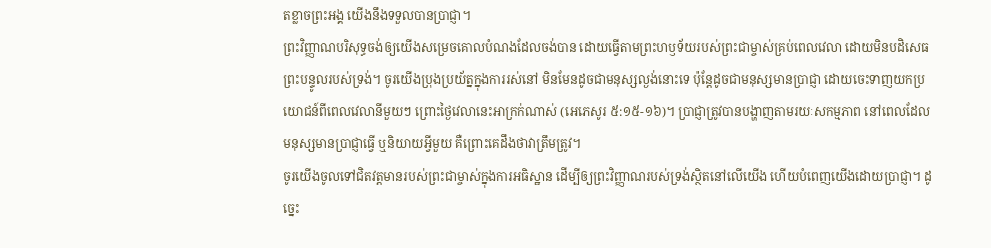តខ្លាចព្រះអង្គ យើងនឹងទទួលបានប្រាជ្ញា។
ព្រះវិញ្ញាណបរិសុទ្ធចង់ឲ្យយើងសម្រេចគោលបំណងដែលចង់បាន ដោយធ្វើតាមព្រះហឫទ័យរបស់ព្រះជាម្ចាស់គ្រប់ពេលវេលា ដោយមិនបដិសេធព្រះបន្ទូលរបស់ទ្រង់។ ចូរយើងប្រុងប្រយ័ត្នក្នុងការរស់នៅ មិនមែនដូចជាមនុស្សល្ងង់នោះទេ ប៉ុន្តែដូចជាមនុស្សមានប្រាជ្ញា ដោយចេះទាញយកប្រយោជន៍ពីពេលវេលានីមួយៗ ព្រោះថ្ងៃវេលានេះអាក្រក់ណាស់ (អេភេសូរ ៥:១៥-១៦)។ ប្រាជ្ញាត្រូវបានបង្ហាញតាមរយៈសកម្មភាព នៅពេលដែលមនុស្សមានប្រាជ្ញាធ្វើ ឬនិយាយអ្វីមួយ គឺព្រោះគេដឹងថាវាត្រឹមត្រូវ។
ចូរយើងចូលទៅជិតវត្តមានរបស់ព្រះជាម្ចាស់ក្នុងការអធិស្ឋាន ដើម្បីឲ្យព្រះវិញ្ញាណរបស់ទ្រង់ស្ថិតនៅលើយើង ហើយបំពេញយើងដោយប្រាជ្ញា។ ដូច្នេះ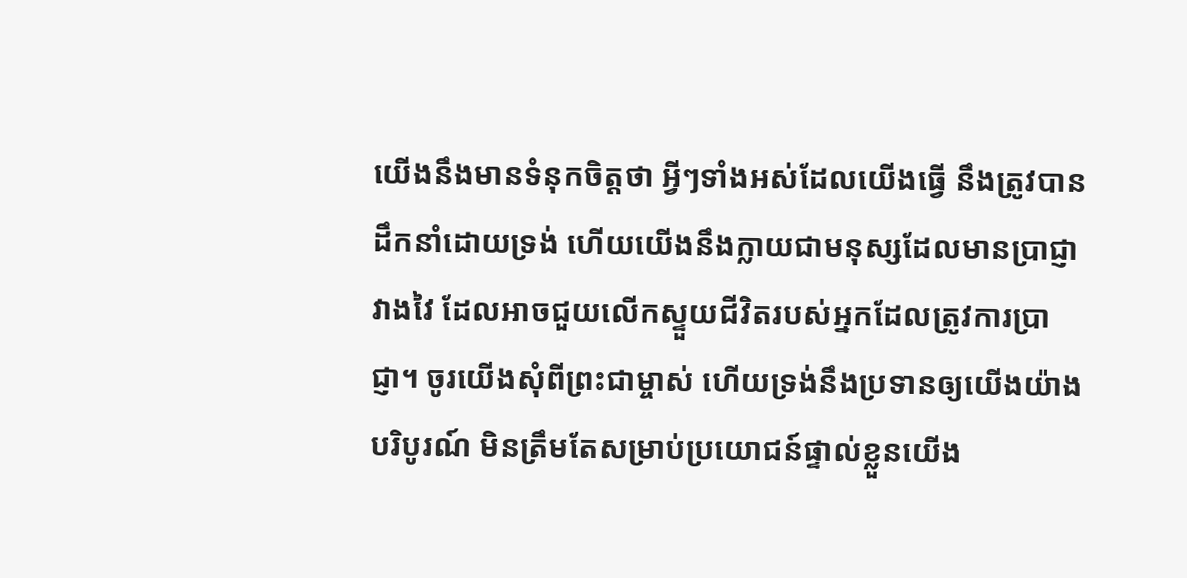យើងនឹងមានទំនុកចិត្តថា អ្វីៗទាំងអស់ដែលយើងធ្វើ នឹងត្រូវបានដឹកនាំដោយទ្រង់ ហើយយើងនឹងក្លាយជាមនុស្សដែលមានប្រាជ្ញាវាងវៃ ដែលអាចជួយលើកស្ទួយជីវិតរបស់អ្នកដែលត្រូវការប្រាជ្ញា។ ចូរយើងសុំពីព្រះជាម្ចាស់ ហើយទ្រង់នឹងប្រទានឲ្យយើងយ៉ាងបរិបូរណ៍ មិនត្រឹមតែសម្រាប់ប្រយោជន៍ផ្ទាល់ខ្លួនយើង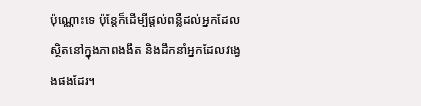ប៉ុណ្ណោះទេ ប៉ុន្តែក៏ដើម្បីផ្តល់ពន្លឺដល់អ្នកដែលស្ថិតនៅក្នុងភាពងងឹត និងដឹកនាំអ្នកដែលវង្វេងផងដែរ។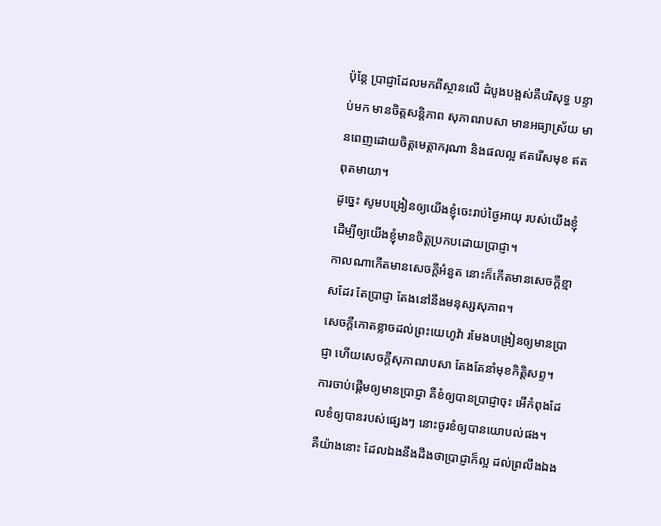ប៉ុន្តែ ប្រាជ្ញាដែលមកពីស្ថានលើ ដំបូងបង្អស់គឺបរិសុទ្ធ បន្ទាប់មក មានចិត្តសន្តិភាព សុភាពរាបសា មានអធ្យាស្រ័យ មានពេញដោយចិត្តមេត្តាករុណា និងផលល្អ ឥតរើសមុខ ឥតពុតមាយា។
ដូច្នេះ សូមបង្រៀនឲ្យយើងខ្ញុំចេះរាប់ថ្ងៃអាយុ របស់យើងខ្ញុំ ដើម្បីឲ្យយើងខ្ញុំមានចិត្តប្រកបដោយប្រាជ្ញា។
កាលណាកើតមានសេចក្ដីអំនួត នោះក៏កើតមានសេចក្ដីខ្មាសដែរ តែប្រាជ្ញា តែងនៅនឹងមនុស្សសុភាព។
សេចក្ដីកោតខ្លាចដល់ព្រះយេហូវ៉ា រមែងបង្រៀនឲ្យមានប្រាជ្ញា ហើយសេចក្ដីសុភាពរាបសា តែងតែនាំមុខកិត្តិសព្ទ។
ការចាប់ផ្ដើមឲ្យមានប្រាជ្ញា គឺខំឲ្យបានប្រាជ្ញាចុះ អើកំពុងដែលខំឲ្យបានរបស់ផ្សេងៗ នោះចូរខំឲ្យបានយោបល់ផង។
គឺយ៉ាងនោះ ដែលឯងនឹងដឹងថាប្រាជ្ញាក៏ល្អ ដល់ព្រលឹងឯង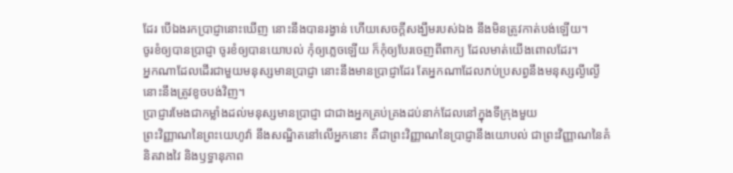ដែរ បើឯងរកប្រាជ្ញានោះឃើញ នោះនឹងបានរង្វាន់ ហើយសេចក្ដីសង្ឃឹមរបស់ឯង នឹងមិនត្រូវកាត់បង់ឡើយ។
ចូរខំឲ្យបានប្រាជ្ញា ចូរខំឲ្យបានយោបល់ កុំឲ្យភ្លេចឡើយ ក៏កុំឲ្យបែរចេញពីពាក្យ ដែលមាត់យើងពោលដែរ។
អ្នកណាដែលដើរជាមួយមនុស្សមានប្រាជ្ញា នោះនឹងមានប្រាជ្ញាដែរ តែអ្នកណាដែលភប់ប្រសព្វនឹងមនុស្សល្ងីល្ងើ នោះនឹងត្រូវខូចបង់វិញ។
ប្រាជ្ញារមែងជាកម្លាំងដល់មនុស្សមានប្រាជ្ញា ជាជាងអ្នកគ្រប់គ្រងដប់នាក់ដែលនៅក្នុងទីក្រុងមួយ
ព្រះវិញ្ញាណនៃព្រះយេហូវ៉ា នឹងសណ្ឋិតនៅលើអ្នកនោះ គឺជាព្រះវិញ្ញាណនៃប្រាជ្ញានឹងយោបល់ ជាព្រះវិញ្ញាណនៃគំនិតវាងវៃ និងឫទ្ធានុភាព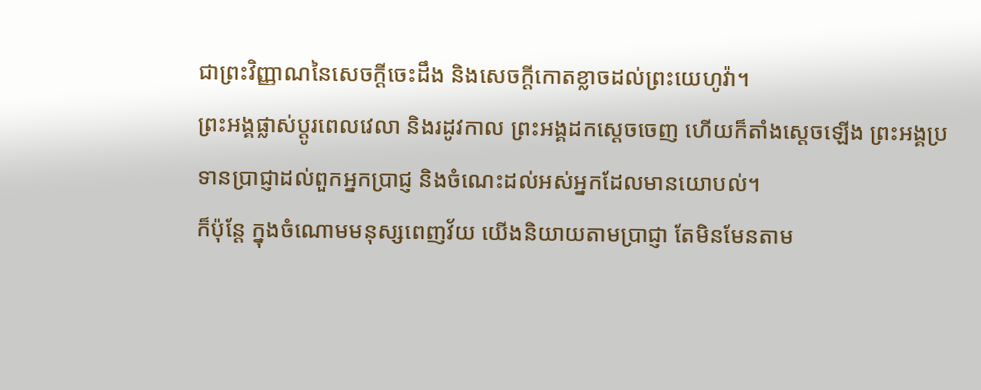ជាព្រះវិញ្ញាណនៃសេចក្ដីចេះដឹង និងសេចក្ដីកោតខ្លាចដល់ព្រះយេហូវ៉ា។
ព្រះអង្គផ្លាស់ប្ដូរពេលវេលា និងរដូវកាល ព្រះអង្គដកស្តេចចេញ ហើយក៏តាំងស្តេចឡើង ព្រះអង្គប្រទានប្រាជ្ញាដល់ពួកអ្នកប្រាជ្ញ និងចំណេះដល់អស់អ្នកដែលមានយោបល់។
ក៏ប៉ុន្តែ ក្នុងចំណោមមនុស្សពេញវ័យ យើងនិយាយតាមប្រាជ្ញា តែមិនមែនតាម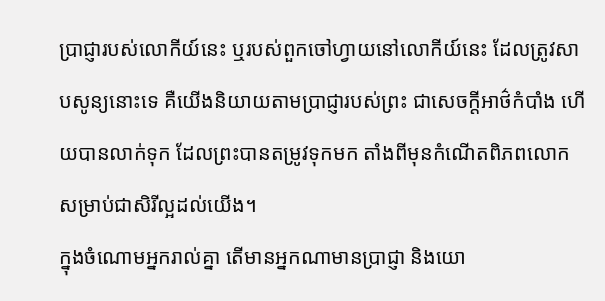ប្រាជ្ញារបស់លោកីយ៍នេះ ឬរបស់ពួកចៅហ្វាយនៅលោកីយ៍នេះ ដែលត្រូវសាបសូន្យនោះទេ គឺយើងនិយាយតាមប្រាជ្ញារបស់ព្រះ ជាសេចក្តីអាថ៌កំបាំង ហើយបានលាក់ទុក ដែលព្រះបានតម្រូវទុកមក តាំងពីមុនកំណើតពិភពលោក សម្រាប់ជាសិរីល្អដល់យើង។
ក្នុងចំណោមអ្នករាល់គ្នា តើមានអ្នកណាមានប្រាជ្ញា និងយោ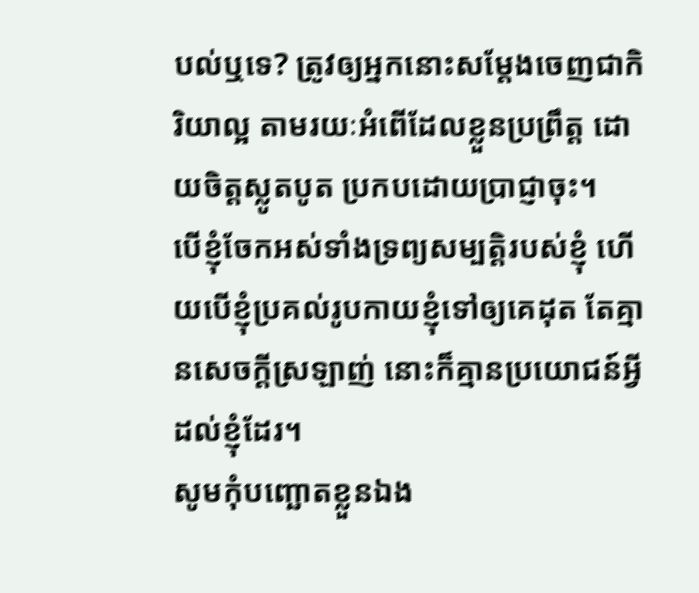បល់ឬទេ? ត្រូវឲ្យអ្នកនោះសម្តែងចេញជាកិរិយាល្អ តាមរយៈអំពើដែលខ្លួនប្រព្រឹត្ត ដោយចិត្តស្លូតបូត ប្រកបដោយប្រាជ្ញាចុះ។
បើខ្ញុំចែកអស់ទាំងទ្រព្យសម្បត្តិរបស់ខ្ញុំ ហើយបើខ្ញុំប្រគល់រូបកាយខ្ញុំទៅឲ្យគេដុត តែគ្មានសេចក្តីស្រឡាញ់ នោះក៏គ្មានប្រយោជន៍អ្វីដល់ខ្ញុំដែរ។
សូមកុំបញ្ឆោតខ្លួនឯង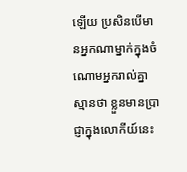ឡើយ ប្រសិនបើមានអ្នកណាម្នាក់ក្នុងចំណោមអ្នករាល់គ្នាស្មានថា ខ្លួនមានប្រាជ្ញាក្នុងលោកីយ៍នេះ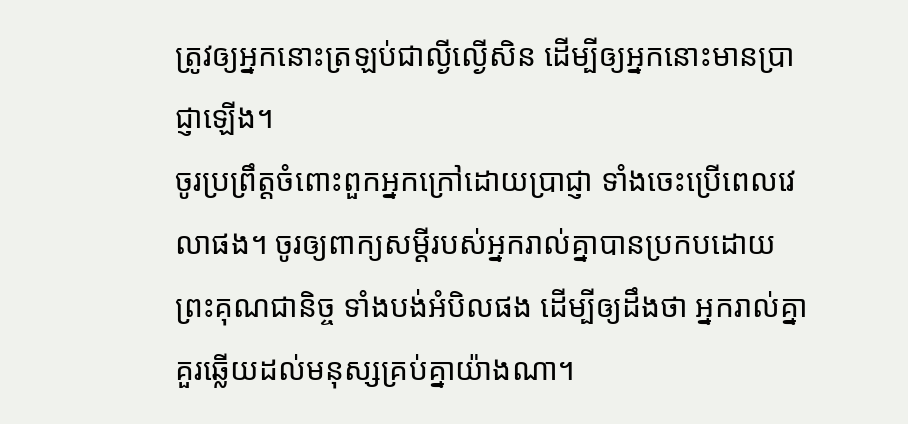ត្រូវឲ្យអ្នកនោះត្រឡប់ជាល្ងីល្ងើសិន ដើម្បីឲ្យអ្នកនោះមានប្រាជ្ញាឡើង។
ចូរប្រព្រឹត្តចំពោះពួកអ្នកក្រៅដោយប្រាជ្ញា ទាំងចេះប្រើពេលវេលាផង។ ចូរឲ្យពាក្យសម្ដីរបស់អ្នករាល់គ្នាបានប្រកបដោយព្រះគុណជានិច្ច ទាំងបង់អំបិលផង ដើម្បីឲ្យដឹងថា អ្នករាល់គ្នាគួរឆ្លើយដល់មនុស្សគ្រប់គ្នាយ៉ាងណា។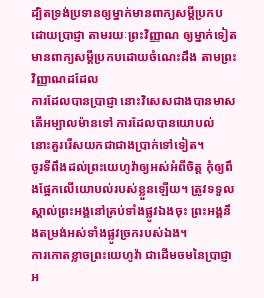ដ្បិតទ្រង់ប្រទានឲ្យម្នាក់មានពាក្យសម្ដីប្រកបដោយប្រាជ្ញា តាមរយៈព្រះវិញ្ញាណ ឲ្យម្នាក់ទៀតមានពាក្យសម្ដីប្រកបដោយចំណេះដឹង តាមព្រះវិញ្ញាណដដែល
ការដែលបានប្រាជ្ញា នោះវិសេសជាងបានមាសតើអម្បាលម៉ានទៅ ការដែលបានយោបល់ នោះគួររើសយកជាជាងប្រាក់ទៅទៀត។
ចូរទីពឹងដល់ព្រះយេហូវ៉ាឲ្យអស់អំពីចិត្ត កុំឲ្យពឹងផ្អែកលើយោបល់របស់ខ្លួនឡើយ។ ត្រូវទទួលស្គាល់ព្រះអង្គនៅគ្រប់ទាំងផ្លូវឯងចុះ ព្រះអង្គនឹងតម្រង់អស់ទាំងផ្លូវច្រករបស់ឯង។
ការកោតខ្លាចព្រះយេហូវ៉ា ជាដើមចមនៃប្រាជ្ញា អ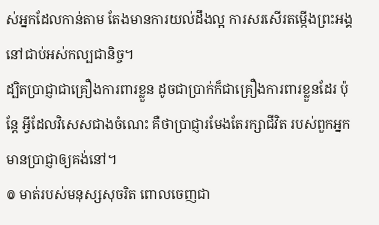ស់អ្នកដែលកាន់តាម តែងមានការយល់ដឹងល្អ ការសរសើរតម្កើងព្រះអង្គ នៅជាប់អស់កល្បជានិច្ច។
ដ្បិតប្រាជ្ញាជាគ្រឿងការពារខ្លួន ដូចជាប្រាក់ក៏ជាគ្រឿងការពារខ្លួនដែរ ប៉ុន្តែ អ្វីដែលវិសេសជាងចំណេះ គឺថាប្រាជ្ញារមែងតែរក្សាជីវិត របស់ពួកអ្នកមានប្រាជ្ញាឲ្យគង់នៅ។
៙ មាត់របស់មនុស្សសុចរិត ពោលចេញជា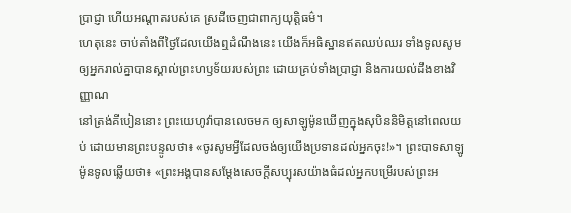ប្រាជ្ញា ហើយអណ្ដាតរបស់គេ ស្រដីចេញជាពាក្យយុត្តិធម៌។
ហេតុនេះ ចាប់តាំងពីថ្ងៃដែលយើងឮដំណឹងនេះ យើងក៏អធិស្ឋានឥតឈប់ឈរ ទាំងទូលសូមឲ្យអ្នករាល់គ្នាបានស្គាល់ព្រះហឫទ័យរបស់ព្រះ ដោយគ្រប់ទាំងប្រាជ្ញា និងការយល់ដឹងខាងវិញ្ញាណ
នៅត្រង់គីបៀននោះ ព្រះយេហូវ៉ាបានលេចមក ឲ្យសាឡូម៉ូនឃើញក្នុងសុបិននិមិត្តនៅពេលយប់ ដោយមានព្រះបន្ទូលថា៖ «ចូរសូមអ្វីដែលចង់ឲ្យយើងប្រទានដល់អ្នកចុះ!»។ ព្រះបាទសាឡូម៉ូនទូលឆ្លើយថា៖ «ព្រះអង្គបានសម្ដែងសេចក្ដីសប្បុរសយ៉ាងធំដល់អ្នកបម្រើរបស់ព្រះអ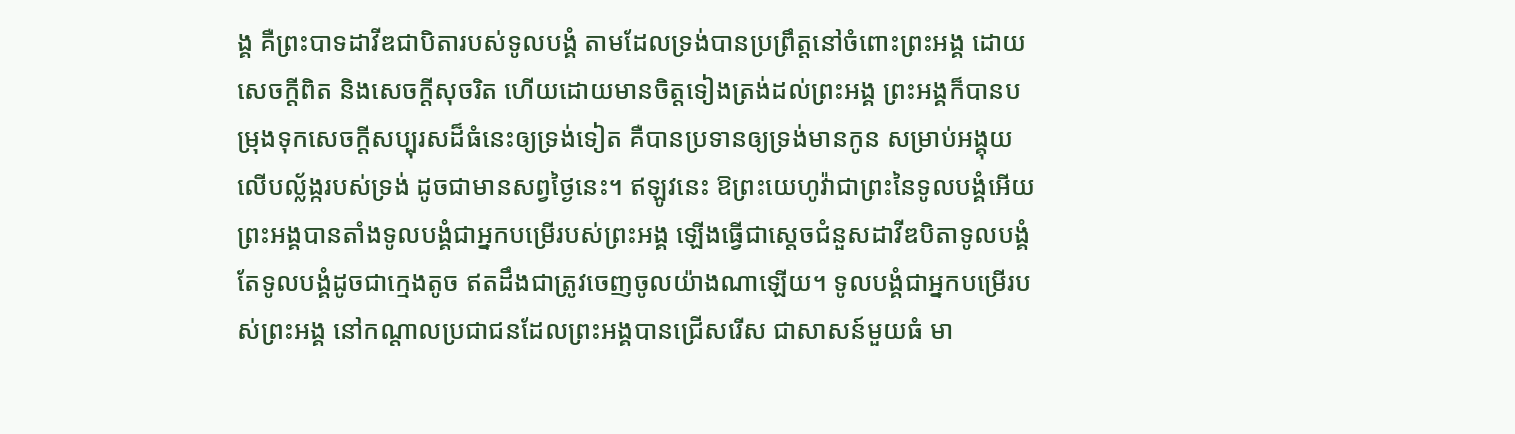ង្គ គឺព្រះបាទដាវីឌជាបិតារបស់ទូលបង្គំ តាមដែលទ្រង់បានប្រព្រឹត្តនៅចំពោះព្រះអង្គ ដោយសេចក្ដីពិត និងសេចក្ដីសុចរិត ហើយដោយមានចិត្តទៀងត្រង់ដល់ព្រះអង្គ ព្រះអង្គក៏បានបម្រុងទុកសេចក្ដីសប្បុរសដ៏ធំនេះឲ្យទ្រង់ទៀត គឺបានប្រទានឲ្យទ្រង់មានកូន សម្រាប់អង្គុយលើបល្ល័ង្ករបស់ទ្រង់ ដូចជាមានសព្វថ្ងៃនេះ។ ឥឡូវនេះ ឱព្រះយេហូវ៉ាជាព្រះនៃទូលបង្គំអើយ ព្រះអង្គបានតាំងទូលបង្គំជាអ្នកបម្រើរបស់ព្រះអង្គ ឡើងធ្វើជាស្តេចជំនួសដាវីឌបិតាទូលបង្គំ តែទូលបង្គំដូចជាក្មេងតូច ឥតដឹងជាត្រូវចេញចូលយ៉ាងណាឡើយ។ ទូលបង្គំជាអ្នកបម្រើរបស់ព្រះអង្គ នៅកណ្ដាលប្រជាជនដែលព្រះអង្គបានជ្រើសរើស ជាសាសន៍មួយធំ មា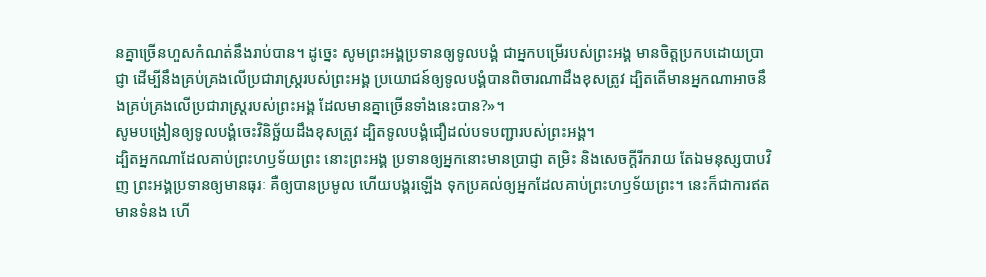នគ្នាច្រើនហួសកំណត់នឹងរាប់បាន។ ដូច្នេះ សូមព្រះអង្គប្រទានឲ្យទូលបង្គំ ជាអ្នកបម្រើរបស់ព្រះអង្គ មានចិត្តប្រកបដោយប្រាជ្ញា ដើម្បីនឹងគ្រប់គ្រងលើប្រជារាស្ត្ររបស់ព្រះអង្គ ប្រយោជន៍ឲ្យទូលបង្គំបានពិចារណាដឹងខុសត្រូវ ដ្បិតតើមានអ្នកណាអាចនឹងគ្រប់គ្រងលើប្រជារាស្ត្ររបស់ព្រះអង្គ ដែលមានគ្នាច្រើនទាំងនេះបាន?»។
សូមបង្រៀនឲ្យទូលបង្គំចេះវិនិច្ឆ័យដឹងខុសត្រូវ ដ្បិតទូលបង្គំជឿដល់បទបញ្ជារបស់ព្រះអង្គ។
ដ្បិតអ្នកណាដែលគាប់ព្រះហឫទ័យព្រះ នោះព្រះអង្គ ប្រទានឲ្យអ្នកនោះមានប្រាជ្ញា តម្រិះ និងសេចក្ដីរីករាយ តែឯមនុស្សបាបវិញ ព្រះអង្គប្រទានឲ្យមានធុរៈ គឺឲ្យបានប្រមូល ហើយបង្គរឡើង ទុកប្រគល់ឲ្យអ្នកដែលគាប់ព្រះហឫទ័យព្រះ។ នេះក៏ជាការឥតមានទំនង ហើ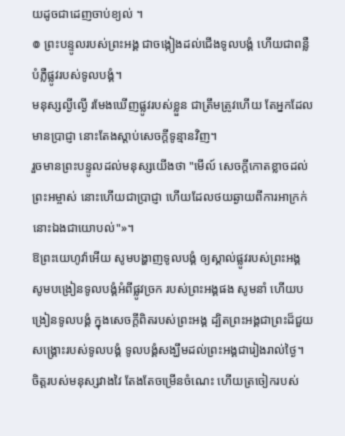យដូចជាដេញចាប់ខ្យល់ ។
៙ ព្រះបន្ទូលរបស់ព្រះអង្គ ជាចង្កៀងដល់ជើងទូលបង្គំ ហើយជាពន្លឺបំភ្លឺផ្លូវរបស់ទូលបង្គំ។
មនុស្សល្ងីល្ងើ រមែងឃើញផ្លូវរបស់ខ្លួន ជាត្រឹមត្រូវហើយ តែអ្នកដែលមានប្រាជ្ញា នោះតែងស្តាប់សេចក្ដីទូន្មានវិញ។
រួចមានព្រះបន្ទូលដល់មនុស្សយើងថា "មើល៍ សេចក្ដីកោតខ្លាចដល់ព្រះអម្ចាស់ នោះហើយជាប្រាជ្ញា ហើយដែលថយឆ្ងាយពីការអាក្រក់ នោះឯងជាយោបល់"»។
ឱព្រះយេហូវ៉ាអើយ សូមបង្ហាញទូលបង្គំ ឲ្យស្គាល់ផ្លូវរបស់ព្រះអង្គ សូមបង្រៀនទូលបង្គំអំពីផ្លូវច្រក របស់ព្រះអង្គផង សូមនាំ ហើយបង្រៀនទូលបង្គំ ក្នុងសេចក្ដីពិតរបស់ព្រះអង្គ ដ្បិតព្រះអង្គជាព្រះដ៏ជួយសង្គ្រោះរបស់ទូលបង្គំ ទូលបង្គំសង្ឃឹមដល់ព្រះអង្គជារៀងរាល់ថ្ងៃ។
ចិត្តរបស់មនុស្សវាងវៃ តែងតែចម្រើនចំណេះ ហើយត្រចៀករបស់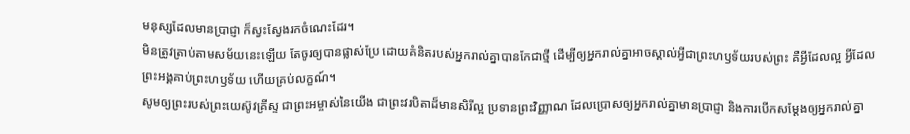មនុស្សដែលមានប្រាជ្ញា ក៏ស្វះស្វែងរកចំណេះដែរ។
មិនត្រូវត្រាប់តាមសម័យនេះឡើយ តែចូរឲ្យបានផ្លាស់ប្រែ ដោយគំនិតរបស់អ្នករាល់គ្នាបានកែជាថ្មី ដើម្បីឲ្យអ្នករាល់គ្នាអាចស្គាល់អ្វីជាព្រះហឫទ័យរបស់ព្រះ គឺអ្វីដែលល្អ អ្វីដែលព្រះអង្គគាប់ព្រះហឫទ័យ ហើយគ្រប់លក្ខណ៍។
សូមឲ្យព្រះរបស់ព្រះយេស៊ូវគ្រីស្ទ ជាព្រះអម្ចាស់នៃយើង ជាព្រះវរបិតាដ៏មានសិរីល្អ ប្រទានព្រះវិញ្ញាណ ដែលប្រោសឲ្យអ្នករាល់គ្នាមានប្រាជ្ញា និងការបើកសម្ដែងឲ្យអ្នករាល់គ្នា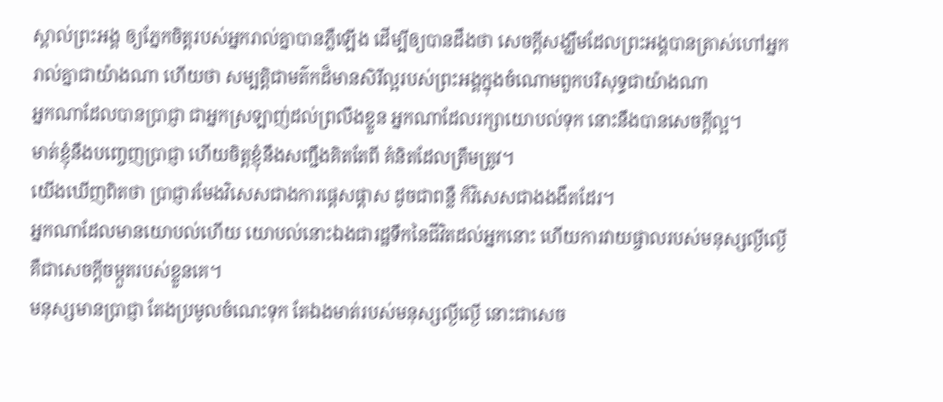ស្គាល់ព្រះអង្គ ឲ្យភ្នែកចិត្តរបស់អ្នករាល់គ្នាបានភ្លឺឡើង ដើម្បីឲ្យបានដឹងថា សេចក្ដីសង្ឃឹមដែលព្រះអង្គបានត្រាស់ហៅអ្នករាល់គ្នាជាយ៉ាងណា ហើយថា សម្បត្តិជាមត៌កដ៏មានសិរីល្អរបស់ព្រះអង្គក្នុងចំណោមពួកបរិសុទ្ធជាយ៉ាងណា
អ្នកណាដែលបានប្រាជ្ញា ជាអ្នកស្រឡាញ់ដល់ព្រលឹងខ្លួន អ្នកណាដែលរក្សាយោបល់ទុក នោះនឹងបានសេចក្ដីល្អ។
មាត់ខ្ញុំនឹងបញ្ចេញប្រាជ្ញា ហើយចិត្តខ្ញុំនឹងសញ្ជឹងគិតតែពី គំនិតដែលត្រឹមត្រូវ។
យើងឃើញពិតថា ប្រាជ្ញារមែងវិសេសជាងការផ្តេសផ្តាស ដូចជាពន្លឺ ក៏វិសេសជាងងងឹតដែរ។
អ្នកណាដែលមានយោបល់ហើយ យោបល់នោះឯងជារដ្ឋទឹកនៃជីវិតដល់អ្នកនោះ ហើយការវាយផ្ចាលរបស់មនុស្សល្ងីល្ងើ គឺជាសេចក្ដីចម្កួតរបស់ខ្លួនគេ។
មនុស្សមានប្រាជ្ញា តែងប្រមូលចំណេះទុក តែឯងមាត់របស់មនុស្សល្ងីល្ងើ នោះជាសេច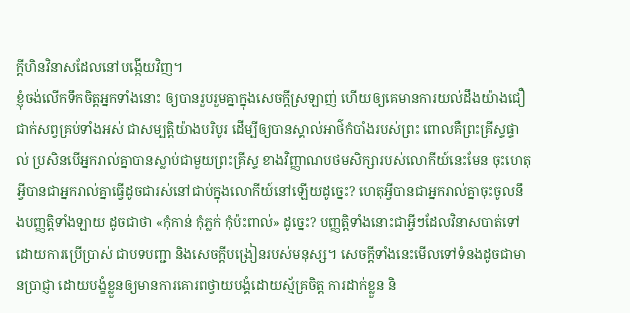ក្ដីហិនវិនាសដែលនៅបង្កើយវិញ។
ខ្ញុំចង់លើកទឹកចិត្តអ្នកទាំងនោះ ឲ្យបានរួបរួមគ្នាក្នុងសេចក្តីស្រឡាញ់ ហើយឲ្យគេមានការយល់ដឹងយ៉ាងជឿជាក់សព្វគ្រប់ទាំងអស់ ជាសម្បត្តិយ៉ាងបរិបូរ ដើម្បីឲ្យបានស្គាល់អាថ៌កំបាំងរបស់ព្រះ ពោលគឺព្រះគ្រីស្ទផ្ទាល់ ប្រសិនបើអ្នករាល់គ្នាបានស្លាប់ជាមួយព្រះគ្រីស្ទ ខាងវិញ្ញាណបថមសិក្សារបស់លោកីយ៍នេះមែន ចុះហេតុអ្វីបានជាអ្នករាល់គ្នាធ្វើដូចជារស់នៅជាប់ក្នុងលោកីយ៍នៅឡើយដូច្នេះ? ហេតុអ្វីបានជាអ្នករាល់គ្នាចុះចូលនឹងបញ្ញត្តិទាំងឡាយ ដូចជាថា «កុំកាន់ កុំភ្លក់ កុំប៉ះពាល់» ដូច្នេះ? បញ្ញត្តិទាំងនោះជាអ្វីៗដែលវិនាសបាត់ទៅដោយការប្រើប្រាស់ ជាបទបញ្ជា និងសេចក្តីបង្រៀនរបស់មនុស្ស។ សេចក្តីទាំងនេះមើលទៅទំនងដូចជាមានប្រាជ្ញា ដោយបង្ខំខ្លួនឲ្យមានការគោរពថ្វាយបង្គំដោយស្ម័គ្រចិត្ត ការដាក់ខ្លួន និ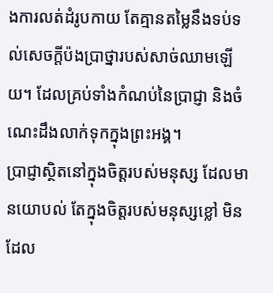ងការលត់ដំរូបកាយ តែគ្មានតម្លៃនឹងទប់ទល់សេចក្តីប៉ងប្រាថ្នារបស់សាច់ឈាមឡើយ។ ដែលគ្រប់ទាំងកំណប់នៃប្រាជ្ញា និងចំណេះដឹងលាក់ទុកក្នុងព្រះអង្គ។
ប្រាជ្ញាស្ថិតនៅក្នុងចិត្តរបស់មនុស្ស ដែលមានយោបល់ តែក្នុងចិត្តរបស់មនុស្សខ្លៅ មិន ដែល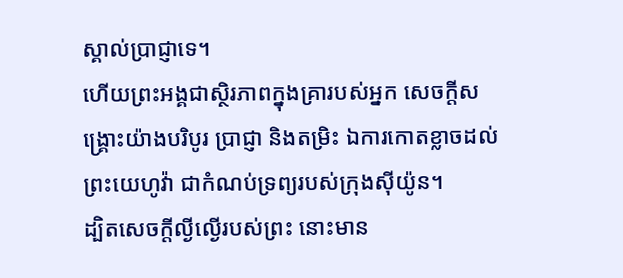ស្គាល់ប្រាជ្ញាទេ។
ហើយព្រះអង្គជាស្ថិរភាពក្នុងគ្រារបស់អ្នក សេចក្ដីសង្គ្រោះយ៉ាងបរិបូរ ប្រាជ្ញា និងតម្រិះ ឯការកោតខ្លាចដល់ព្រះយេហូវ៉ា ជាកំណប់ទ្រព្យរបស់ក្រុងស៊ីយ៉ូន។
ដ្បិតសេចក្តីល្ងីល្ងើរបស់ព្រះ នោះមាន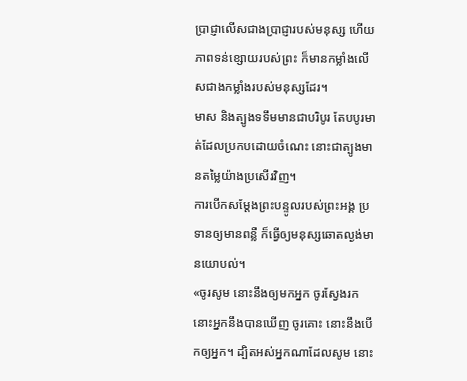ប្រាជ្ញាលើសជាងប្រាជ្ញារបស់មនុស្ស ហើយភាពទន់ខ្សោយរបស់ព្រះ ក៏មានកម្លាំងលើសជាងកម្លាំងរបស់មនុស្សដែរ។
មាស និងត្បូងទទឹមមានជាបរិបូរ តែបបូរមាត់ដែលប្រកបដោយចំណេះ នោះជាត្បូងមានតម្លៃយ៉ាងប្រសើរវិញ។
ការបើកសម្ដែងព្រះបន្ទូលរបស់ព្រះអង្គ ប្រទានឲ្យមានពន្លឺ ក៏ធ្វើឲ្យមនុស្សឆោតល្ងង់មានយោបល់។
«ចូរសូម នោះនឹងឲ្យមកអ្នក ចូរស្វែងរក នោះអ្នកនឹងបានឃើញ ចូរគោះ នោះនឹងបើកឲ្យអ្នក។ ដ្បិតអស់អ្នកណាដែលសូម នោះ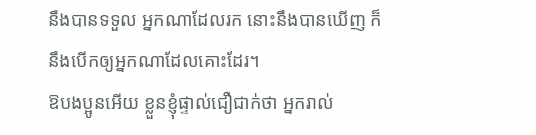នឹងបានទទួល អ្នកណាដែលរក នោះនឹងបានឃើញ ក៏នឹងបើកឲ្យអ្នកណាដែលគោះដែរ។
ឱបងប្អូនអើយ ខ្លួនខ្ញុំផ្ទាល់ជឿជាក់ថា អ្នករាល់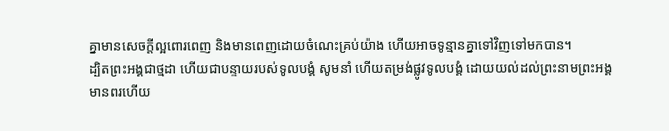គ្នាមានសេចក្តីល្អពោរពេញ និងមានពេញដោយចំណេះគ្រប់យ៉ាង ហើយអាចទូន្មានគ្នាទៅវិញទៅមកបាន។
ដ្បិតព្រះអង្គជាថ្មដា ហើយជាបន្ទាយរបស់ទូលបង្គំ សូមនាំ ហើយតម្រង់ផ្លូវទូលបង្គំ ដោយយល់ដល់ព្រះនាមព្រះអង្គ
មានពរហើយ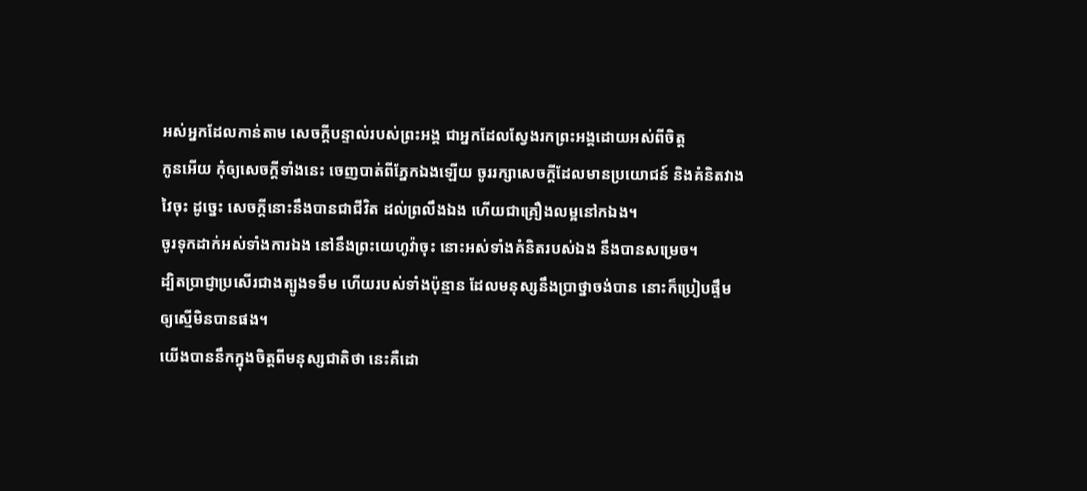អស់អ្នកដែលកាន់តាម សេចក្ដីបន្ទាល់របស់ព្រះអង្គ ជាអ្នកដែលស្វែងរកព្រះអង្គដោយអស់ពីចិត្ត
កូនអើយ កុំឲ្យសេចក្ដីទាំងនេះ ចេញបាត់ពីភ្នែកឯងឡើយ ចូររក្សាសេចក្ដីដែលមានប្រយោជន៍ និងគំនិតវាងវៃចុះ ដូច្នេះ សេចក្ដីនោះនឹងបានជាជីវិត ដល់ព្រលឹងឯង ហើយជាគ្រឿងលម្អនៅកឯង។
ចូរទុកដាក់អស់ទាំងការឯង នៅនឹងព្រះយេហូវ៉ាចុះ នោះអស់ទាំងគំនិតរបស់ឯង នឹងបានសម្រេច។
ដ្បិតប្រាជ្ញាប្រសើរជាងត្បូងទទឹម ហើយរបស់ទាំងប៉ុន្មាន ដែលមនុស្សនឹងប្រាថ្នាចង់បាន នោះក៏ប្រៀបផ្ទឹមឲ្យស្មើមិនបានផង។
យើងបាននឹកក្នុងចិត្តពីមនុស្សជាតិថា នេះគឺដោ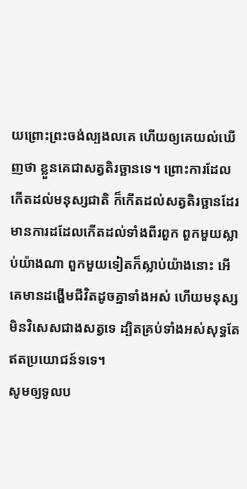យព្រោះព្រះចង់ល្បងលគេ ហើយឲ្យគេយល់ឃើញថា ខ្លួនគេជាសត្វតិរច្ឆានទេ។ ព្រោះការដែលកើតដល់មនុស្សជាតិ ក៏កើតដល់សត្វតិរច្ឆានដែរ មានការដដែលកើតដល់ទាំងពីរពួក ពួកមួយស្លាប់យ៉ាងណា ពួកមួយទៀតក៏ស្លាប់យ៉ាងនោះ អើ គេមានដង្ហើមជីវិតដូចគ្នាទាំងអស់ ហើយមនុស្សមិនវិសេសជាងសត្វទេ ដ្បិតគ្រប់ទាំងអស់សុទ្ធតែឥតប្រយោជន៍ទទេ។
សូមឲ្យទូលប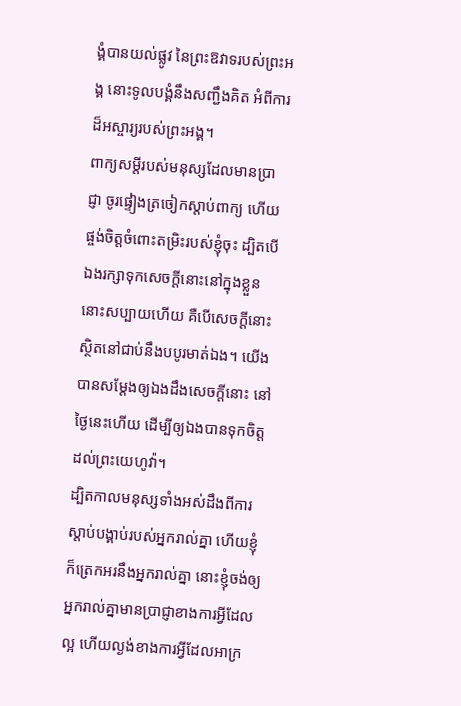ង្គំបានយល់ផ្លូវ នៃព្រះឱវាទរបស់ព្រះអង្គ នោះទូលបង្គំនឹងសញ្ជឹងគិត អំពីការដ៏អស្ចារ្យរបស់ព្រះអង្គ។
ពាក្យសម្ដីរបស់មនុស្សដែលមានប្រាជ្ញា ចូរផ្ទៀងត្រចៀកស្តាប់ពាក្យ ហើយផ្ចង់ចិត្តចំពោះតម្រិះរបស់ខ្ញុំចុះ ដ្បិតបើឯងរក្សាទុកសេចក្ដីនោះនៅក្នុងខ្លួន នោះសប្បាយហើយ គឺបើសេចក្ដីនោះស្ថិតនៅជាប់នឹងបបូរមាត់ឯង។ យើងបានសម្ដែងឲ្យឯងដឹងសេចក្ដីនោះ នៅថ្ងៃនេះហើយ ដើម្បីឲ្យឯងបានទុកចិត្តដល់ព្រះយេហូវ៉ា។
ដ្បិតកាលមនុស្សទាំងអស់ដឹងពីការស្ដាប់បង្គាប់របស់អ្នករាល់គ្នា ហើយខ្ញុំក៏ត្រេកអរនឹងអ្នករាល់គ្នា នោះខ្ញុំចង់ឲ្យអ្នករាល់គ្នាមានប្រាជ្ញាខាងការអ្វីដែលល្អ ហើយល្ងង់ខាងការអ្វីដែលអាក្រ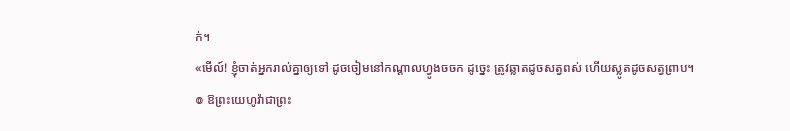ក់។
«មើល៍! ខ្ញុំចាត់អ្នករាល់គ្នាឲ្យទៅ ដូចចៀមនៅកណ្តាលហ្វូងចចក ដូច្នេះ ត្រូវឆ្លាតដូចសត្វពស់ ហើយស្លូតដូចសត្វព្រាប។
៙ ឱព្រះយេហូវ៉ាជាព្រះ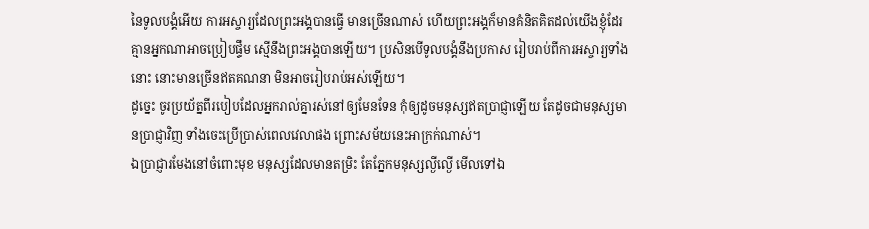នៃទូលបង្គំអើយ ការអស្ចារ្យដែលព្រះអង្គបានធ្វើ មានច្រើនណាស់ ហើយព្រះអង្គក៏មានគំនិតគិតដល់យើងខ្ញុំដែរ គ្មានអ្នកណាអាចប្រៀបផ្ទឹម ស្មើនឹងព្រះអង្គបានឡើយ។ ប្រសិនបើទូលបង្គំនឹងប្រកាស រៀបរាប់ពីការអស្ចារ្យទាំងនោះ នោះមានច្រើនឥតគណនា មិនអាចរៀបរាប់អស់ឡើយ។
ដូច្នេះ ចូរប្រយ័ត្នពីរបៀបដែលអ្នករាល់គ្នារស់នៅឲ្យមែនទែន កុំឲ្យដូចមនុស្សឥតប្រាជ្ញាឡើយ តែដូចជាមនុស្សមានប្រាជ្ញាវិញ ទាំងចេះប្រើប្រាស់ពេលវេលាផង ព្រោះសម័យនេះអាក្រក់ណាស់។
ឯប្រាជ្ញារមែងនៅចំពោះមុខ មនុស្សដែលមានតម្រិះ តែភ្នែកមនុស្សល្ងីល្ងើ មើលទៅឯ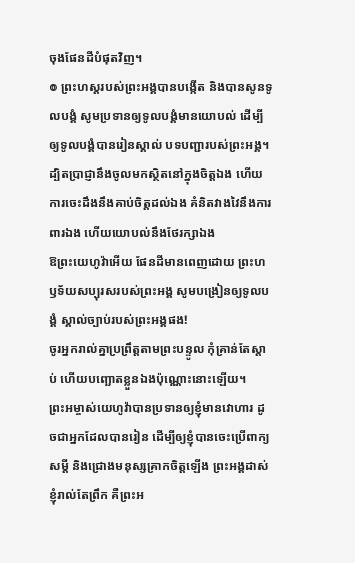ចុងផែនដីបំផុតវិញ។
៙ ព្រះហស្តរបស់ព្រះអង្គបានបង្កើត និងបានសូនទូលបង្គំ សូមប្រទានឲ្យទូលបង្គំមានយោបល់ ដើម្បីឲ្យទូលបង្គំបានរៀនស្គាល់ បទបញ្ជារបស់ព្រះអង្គ។
ដ្បិតប្រាជ្ញានឹងចូលមកស្ថិតនៅក្នុងចិត្តឯង ហើយការចេះដឹងនឹងគាប់ចិត្តដល់ឯង គំនិតវាងវៃនឹងការពារឯង ហើយយោបល់នឹងថែរក្សាឯង
ឱព្រះយេហូវ៉ាអើយ ផែនដីមានពេញដោយ ព្រះហឫទ័យសប្បុរសរបស់ព្រះអង្គ សូមបង្រៀនឲ្យទូលបង្គំ ស្គាល់ច្បាប់របស់ព្រះអង្គផង!
ចូរអ្នករាល់គ្នាប្រព្រឹត្តតាមព្រះបន្ទូល កុំគ្រាន់តែស្តាប់ ហើយបញ្ឆោតខ្លួនឯងប៉ុណ្ណោះនោះឡើយ។
ព្រះអម្ចាស់យេហូវ៉ាបានប្រទានឲ្យខ្ញុំមានវោហារ ដូចជាអ្នកដែលបានរៀន ដើម្បីឲ្យខ្ញុំបានចេះប្រើពាក្យសម្ដី និងជ្រោងមនុស្សគ្រាកចិត្តឡើង ព្រះអង្គដាស់ខ្ញុំរាល់តែព្រឹក គឺព្រះអ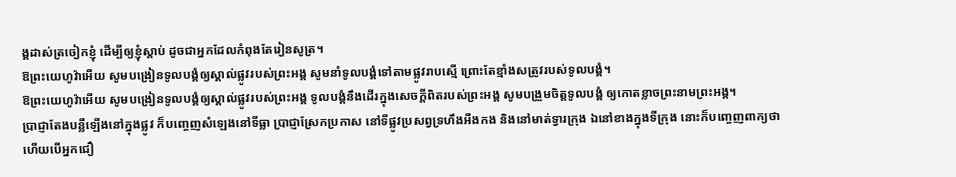ង្គដាស់ត្រចៀកខ្ញុំ ដើម្បីឲ្យខ្ញុំស្តាប់ ដូចជាអ្នកដែលកំពុងតែរៀនសូត្រ។
ឱព្រះយេហូវ៉ាអើយ សូមបង្រៀនទូលបង្គំឲ្យស្គាល់ផ្លូវរបស់ព្រះអង្គ សូមនាំទូលបង្គំទៅតាមផ្លូវរាបស្មើ ព្រោះតែខ្មាំងសត្រូវរបស់ទូលបង្គំ។
ឱព្រះយេហូវ៉ាអើយ សូមបង្រៀនទូលបង្គំឲ្យស្គាល់ផ្លូវរបស់ព្រះអង្គ ទូលបង្គំនឹងដើរក្នុងសេចក្ដីពិតរបស់ព្រះអង្គ សូមបង្រួមចិត្តទូលបង្គំ ឲ្យកោតខ្លាចព្រះនាមព្រះអង្គ។
ប្រាជ្ញាតែងបន្លឺឡើងនៅក្នុងផ្លូវ ក៏បញ្ចេញសំឡេងនៅទីធ្លា ប្រាជ្ញាស្រែកប្រកាស នៅទីផ្លូវប្រសព្វទ្រហឹងអឺងកង និងនៅមាត់ទ្វារក្រុង ឯនៅខាងក្នុងទីក្រុង នោះក៏បញ្ចេញពាក្យថា
ហើយបើអ្នកជឿ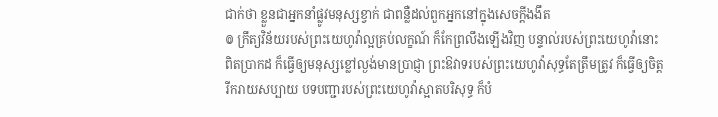ជាក់ថា ខ្លួនជាអ្នកនាំផ្លូវមនុស្សខ្វាក់ ជាពន្លឺដល់ពួកអ្នកនៅក្នុងសេចក្ដីងងឹត
៙ ក្រឹត្យវិន័យរបស់ព្រះយេហូវ៉ាល្អគ្រប់លក្ខណ៍ ក៏កែព្រលឹងឡើងវិញ បន្ទាល់របស់ព្រះយេហូវ៉ានោះពិតប្រាកដ ក៏ធ្វើឲ្យមនុស្សខ្លៅល្ងង់មានប្រាជ្ញា ព្រះឱវាទរបស់ព្រះយេហូវ៉ាសុទ្ធតែត្រឹមត្រូវ ក៏ធ្វើឲ្យចិត្តរីករាយសប្បាយ បទបញ្ជារបស់ព្រះយេហូវ៉ាស្អាតបរិសុទ្ធ ក៏បំ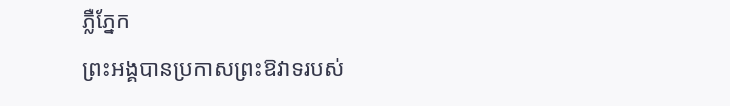ភ្លឺភ្នែក
ព្រះអង្គបានប្រកាសព្រះឱវាទរបស់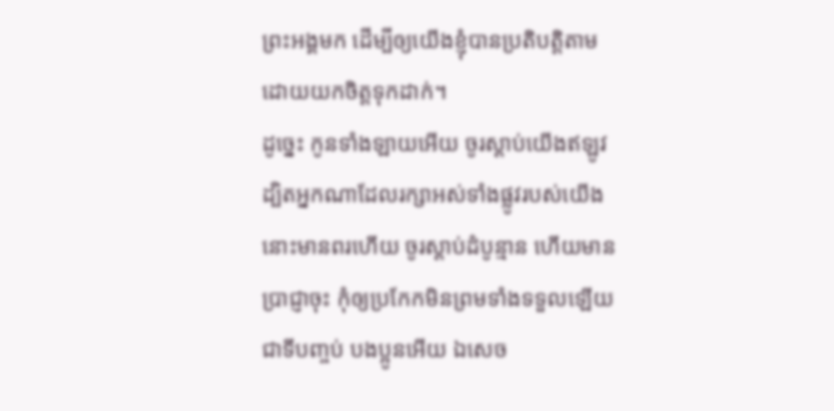ព្រះអង្គមក ដើម្បីឲ្យយើងខ្ញុំបានប្រតិបត្តិតាម ដោយយកចិត្តទុកដាក់។
ដូច្នេះ កូនទាំងឡាយអើយ ចូរស្តាប់យើងឥឡូវ ដ្បិតអ្នកណាដែលរក្សាអស់ទាំងផ្លូវរបស់យើង នោះមានពរហើយ ចូរស្តាប់ដំបូន្មាន ហើយមានប្រាជ្ញាចុះ កុំឲ្យប្រកែកមិនព្រមទាំងទទួលឡើយ
ជាទីបញ្ចប់ បងប្អូនអើយ ឯសេច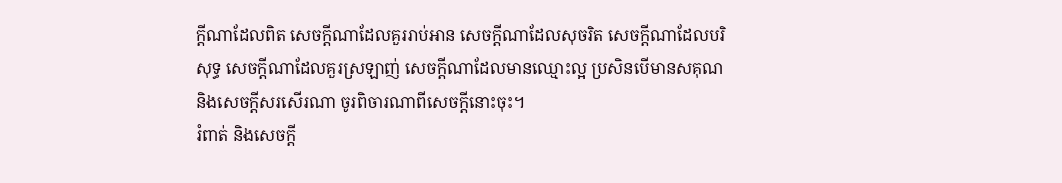ក្ដីណាដែលពិត សេចក្ដីណាដែលគួររាប់អាន សេចក្ដីណាដែលសុចរិត សេចក្ដីណាដែលបរិសុទ្ធ សេចក្ដីណាដែលគួរស្រឡាញ់ សេចក្ដីណាដែលមានឈ្មោះល្អ ប្រសិនបើមានសគុណ និងសេចក្ដីសរសើរណា ចូរពិចារណាពីសេចក្ដីនោះចុះ។
រំពាត់ និងសេចក្ដី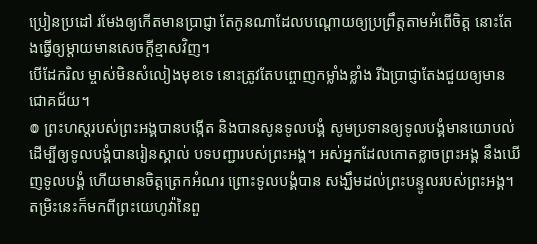ប្រៀនប្រដៅ រមែងឲ្យកើតមានប្រាជ្ញា តែកូនណាដែលបណ្តោយឲ្យប្រព្រឹត្តតាមអំពើចិត្ត នោះតែងធ្វើឲ្យម្តាយមានសេចក្ដីខ្មាសវិញ។
បើដែករិល ម្ចាស់មិនសំលៀងមុខទេ នោះត្រូវតែបព្ចោញកម្លាំងខ្លាំង រីឯប្រាជ្ញាតែងជួយឲ្យមានជោគជ័យ។
៙ ព្រះហស្តរបស់ព្រះអង្គបានបង្កើត និងបានសូនទូលបង្គំ សូមប្រទានឲ្យទូលបង្គំមានយោបល់ ដើម្បីឲ្យទូលបង្គំបានរៀនស្គាល់ បទបញ្ជារបស់ព្រះអង្គ។ អស់អ្នកដែលកោតខ្លាចព្រះអង្គ នឹងឃើញទូលបង្គំ ហើយមានចិត្តត្រេកអំណរ ព្រោះទូលបង្គំបាន សង្ឃឹមដល់ព្រះបន្ទូលរបស់ព្រះអង្គ។
តម្រិះនេះក៏មកពីព្រះយេហូវ៉ានៃពួ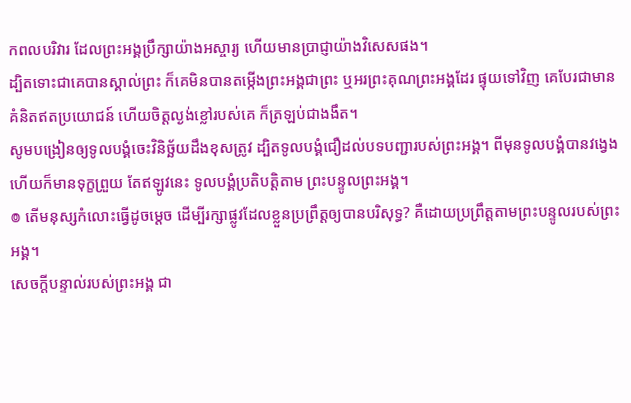កពលបរិវារ ដែលព្រះអង្គប្រឹក្សាយ៉ាងអស្ចារ្យ ហើយមានប្រាជ្ញាយ៉ាងវិសេសផង។
ដ្បិតទោះជាគេបានស្គាល់ព្រះ ក៏គេមិនបានតម្កើងព្រះអង្គជាព្រះ ឬអរព្រះគុណព្រះអង្គដែរ ផ្ទុយទៅវិញ គេបែរជាមានគំនិតឥតប្រយោជន៍ ហើយចិត្តល្ងង់ខ្លៅរបស់គេ ក៏ត្រឡប់ជាងងឹត។
សូមបង្រៀនឲ្យទូលបង្គំចេះវិនិច្ឆ័យដឹងខុសត្រូវ ដ្បិតទូលបង្គំជឿដល់បទបញ្ជារបស់ព្រះអង្គ។ ពីមុនទូលបង្គំបានវង្វេង ហើយក៏មានទុក្ខព្រួយ តែឥឡូវនេះ ទូលបង្គំប្រតិបត្តិតាម ព្រះបន្ទូលព្រះអង្គ។
៙ តើមនុស្សកំលោះធ្វើដូចម្ដេច ដើម្បីរក្សាផ្លូវដែលខ្លួនប្រព្រឹត្តឲ្យបានបរិសុទ្ធ? គឺដោយប្រព្រឹត្តតាមព្រះបន្ទូលរបស់ព្រះអង្គ។
សេចក្ដីបន្ទាល់របស់ព្រះអង្គ ជា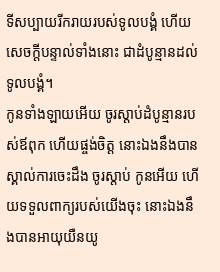ទីសប្បាយរីករាយរបស់ទូលបង្គំ ហើយសេចក្ដីបន្ទាល់ទាំងនោះ ជាដំបូន្មានដល់ទូលបង្គំ។
កូនទាំងឡាយអើយ ចូរស្តាប់ដំបូន្មានរបស់ឪពុក ហើយផ្ចង់ចិត្ត នោះឯងនឹងបានស្គាល់ការចេះដឹង ចូរស្តាប់ កូនអើយ ហើយទទួលពាក្យរបស់យើងចុះ នោះឯងនឹងបានអាយុយឺនយូ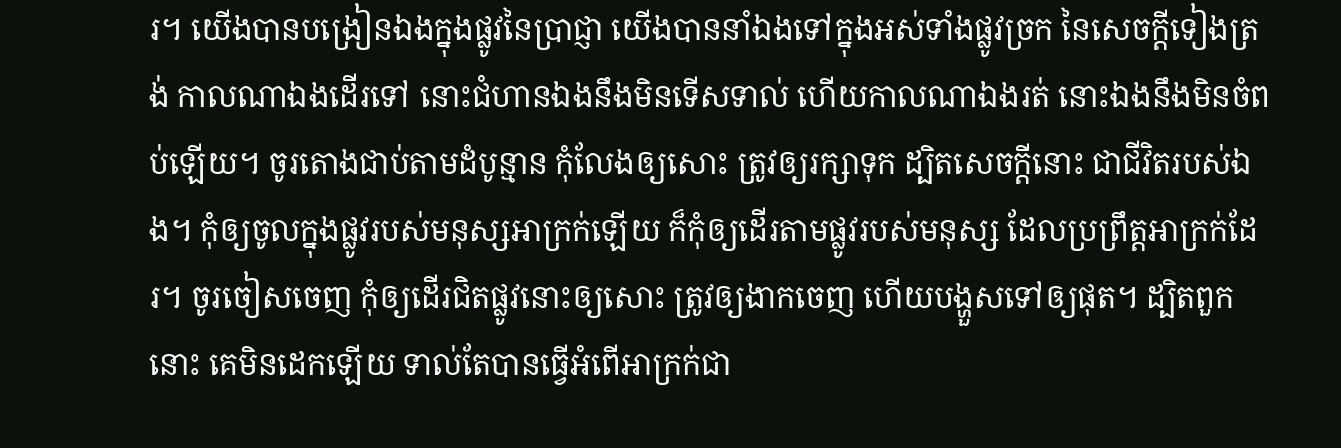រ។ យើងបានបង្រៀនឯងក្នុងផ្លូវនៃប្រាជ្ញា យើងបាននាំឯងទៅក្នុងអស់ទាំងផ្លូវច្រក នៃសេចក្ដីទៀងត្រង់ កាលណាឯងដើរទៅ នោះជំហានឯងនឹងមិនទើសទាល់ ហើយកាលណាឯងរត់ នោះឯងនឹងមិនចំពប់ឡើយ។ ចូរតោងជាប់តាមដំបូន្មាន កុំលែងឲ្យសោះ ត្រូវឲ្យរក្សាទុក ដ្បិតសេចក្ដីនោះ ជាជីវិតរបស់ឯង។ កុំឲ្យចូលក្នុងផ្លូវរបស់មនុស្សអាក្រក់ឡើយ ក៏កុំឲ្យដើរតាមផ្លូវរបស់មនុស្ស ដែលប្រព្រឹត្តអាក្រក់ដែរ។ ចូរចៀសចេញ កុំឲ្យដើរជិតផ្លូវនោះឲ្យសោះ ត្រូវឲ្យងាកចេញ ហើយបង្ហួសទៅឲ្យផុត។ ដ្បិតពួកនោះ គេមិនដេកឡើយ ទាល់តែបានធ្វើអំពើអាក្រក់ជា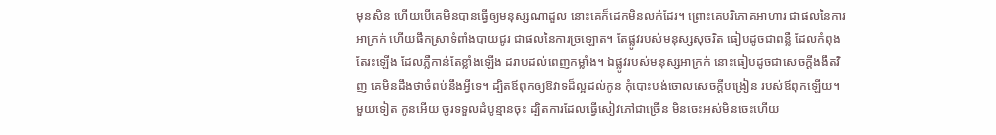មុនសិន ហើយបើគេមិនបានធ្វើឲ្យមនុស្សណាដួល នោះគេក៏ដេកមិនលក់ដែរ។ ព្រោះគេបរិភោគអាហារ ជាផលនៃការអាក្រក់ ហើយផឹកស្រាទំពាំងបាយជូរ ជាផលនៃការច្រឡោត។ តែផ្លូវរបស់មនុស្សសុចរិត ធៀបដូចជាពន្លឺ ដែលកំពុងតែរះឡើង ដែលភ្លឺកាន់តែខ្លាំងឡើង ដរាបដល់ពេញកម្លាំង។ ឯផ្លូវរបស់មនុស្សអាក្រក់ នោះធៀបដូចជាសេចក្ដីងងឹតវិញ គេមិនដឹងថាចំពប់នឹងអ្វីទេ។ ដ្បិតឪពុកឲ្យឱវាទដ៏ល្អដល់កូន កុំបោះបង់ចោលសេចក្ដីបង្រៀន របស់ឪពុកឡើយ។
មួយទៀត កូនអើយ ចូរទទួលដំបូន្មានចុះ ដ្បិតការដែលធ្វើសៀវភៅជាច្រើន មិនចេះអស់មិនចេះហើយ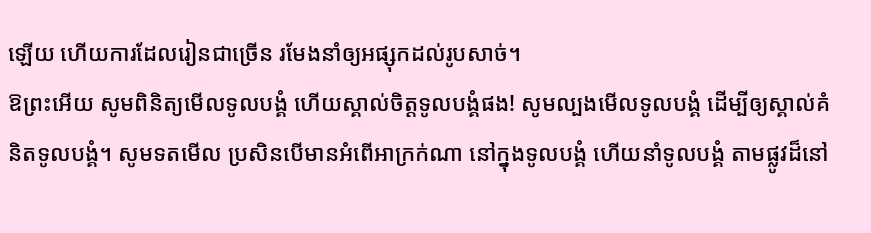ឡើយ ហើយការដែលរៀនជាច្រើន រមែងនាំឲ្យអផ្សុកដល់រូបសាច់។
ឱព្រះអើយ សូមពិនិត្យមើលទូលបង្គំ ហើយស្គាល់ចិត្តទូលបង្គំផង! សូមល្បងមើលទូលបង្គំ ដើម្បីឲ្យស្គាល់គំនិតទូលបង្គំ។ សូមទតមើល ប្រសិនបើមានអំពើអាក្រក់ណា នៅក្នុងទូលបង្គំ ហើយនាំទូលបង្គំ តាមផ្លូវដ៏នៅ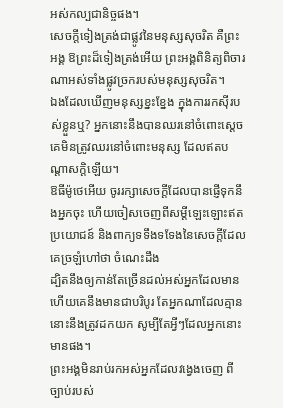អស់កល្បជានិច្ចផង។
សេចក្ដីទៀងត្រង់ជាផ្លូវនៃមនុស្សសុចរិត គឺព្រះអង្គ ឱព្រះដ៏ទៀងត្រង់អើយ ព្រះអង្គពិនិត្យពិចារណាអស់ទាំងផ្លូវច្រករបស់មនុស្សសុចរិត។
ឯងដែលឃើញមនុស្សខ្នះខ្នែង ក្នុងការរកស៊ីរបស់ខ្លួនឬ? អ្នកនោះនឹងបានឈរនៅចំពោះស្តេច គេមិនត្រូវឈរនៅចំពោះមនុស្ស ដែលឥតបណ្ដាសក្តិឡើយ។
ឱធីម៉ូថេអើយ ចូររក្សាសេចក្ដីដែលបានផ្ញើទុកនឹងអ្នកចុះ ហើយចៀសចេញពីសម្ដីឡេះឡោះឥតប្រយោជន៍ និងពាក្យទទឹងទទែងនៃសេចក្ដីដែលគេច្រឡំហៅថា ចំណេះដឹង
ដ្បិតនឹងឲ្យកាន់តែច្រើនដល់អស់អ្នកដែលមាន ហើយគេនឹងមានជាបរិបូរ តែអ្នកណាដែលគ្មាន នោះនឹងត្រូវដកយក សូម្បីតែអ្វីៗដែលអ្នកនោះមានផង។
ព្រះអង្គមិនរាប់រកអស់អ្នកដែលវង្វេងចេញ ពីច្បាប់របស់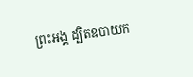ព្រះអង្គ ដ្បិតឧបាយក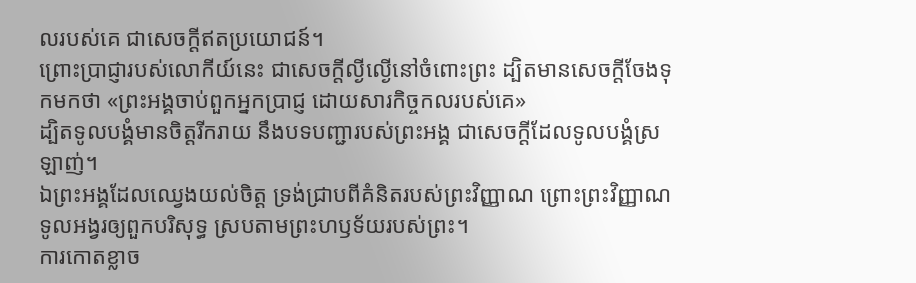លរបស់គេ ជាសេចក្ដីឥតប្រយោជន៍។
ព្រោះប្រាជ្ញារបស់លោកីយ៍នេះ ជាសេចក្តីល្ងីល្ងើនៅចំពោះព្រះ ដ្បិតមានសេចក្តីចែងទុកមកថា «ព្រះអង្គចាប់ពួកអ្នកប្រាជ្ញ ដោយសារកិច្ចកលរបស់គេ»
ដ្បិតទូលបង្គំមានចិត្តរីករាយ នឹងបទបញ្ជារបស់ព្រះអង្គ ជាសេចក្ដីដែលទូលបង្គំស្រឡាញ់។
ឯព្រះអង្គដែលឈ្វេងយល់ចិត្ត ទ្រង់ជ្រាបពីគំនិតរបស់ព្រះវិញ្ញាណ ព្រោះព្រះវិញ្ញាណទូលអង្វរឲ្យពួកបរិសុទ្ធ ស្របតាមព្រះហឫទ័យរបស់ព្រះ។
ការកោតខ្លាច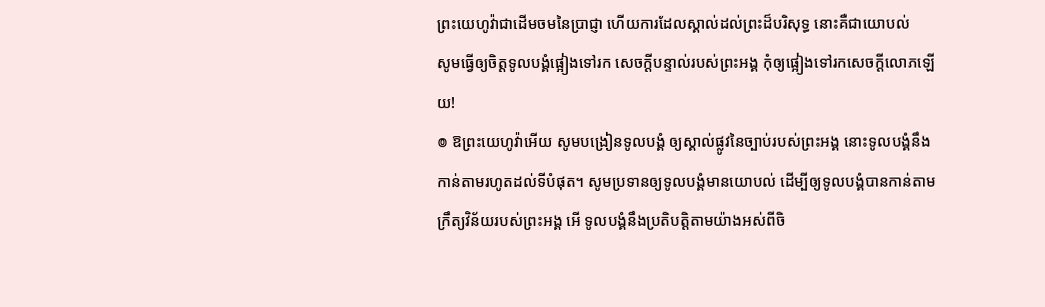ព្រះយេហូវ៉ាជាដើមចមនៃប្រាជ្ញា ហើយការដែលស្គាល់ដល់ព្រះដ៏បរិសុទ្ធ នោះគឺជាយោបល់
សូមធ្វើឲ្យចិត្តទូលបង្គំផ្អៀងទៅរក សេចក្ដីបន្ទាល់របស់ព្រះអង្គ កុំឲ្យផ្អៀងទៅរកសេចក្ដីលោភឡើយ!
៙ ឱព្រះយេហូវ៉ាអើយ សូមបង្រៀនទូលបង្គំ ឲ្យស្គាល់ផ្លូវនៃច្បាប់របស់ព្រះអង្គ នោះទូលបង្គំនឹងកាន់តាមរហូតដល់ទីបំផុត។ សូមប្រទានឲ្យទូលបង្គំមានយោបល់ ដើម្បីឲ្យទូលបង្គំបានកាន់តាម ក្រឹត្យវិន័យរបស់ព្រះអង្គ អើ ទូលបង្គំនឹងប្រតិបត្តិតាមយ៉ាងអស់ពីចិ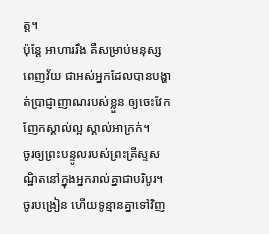ត្ត។
ប៉ុន្ដែ អាហាររឹង គឺសម្រាប់មនុស្សពេញវ័យ ជាអស់អ្នកដែលបានបង្ហាត់ប្រាជ្ញាញាណរបស់ខ្លួន ឲ្យចេះវែកញែកស្គាល់ល្អ ស្គាល់អាក្រក់។
ចូរឲ្យព្រះបន្ទូលរបស់ព្រះគ្រីស្ទសណ្ឋិតនៅក្នុងអ្នករាល់គ្នាជាបរិបូរ។ ចូរបង្រៀន ហើយទូន្មានគ្នាទៅវិញ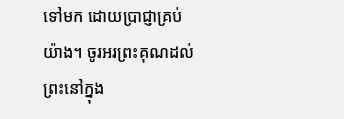ទៅមក ដោយប្រាជ្ញាគ្រប់យ៉ាង។ ចូរអរព្រះគុណដល់ព្រះនៅក្នុង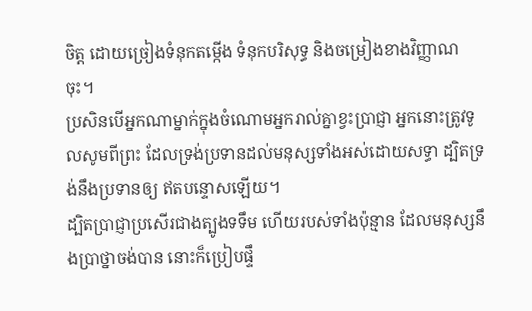ចិត្ត ដោយច្រៀងទំនុកតម្កើង ទំនុកបរិសុទ្ធ និងចម្រៀងខាងវិញ្ញាណចុះ។
ប្រសិនបើអ្នកណាម្នាក់ក្នុងចំណោមអ្នករាល់គ្នាខ្វះប្រាជ្ញា អ្នកនោះត្រូវទូលសូមពីព្រះ ដែលទ្រង់ប្រទានដល់មនុស្សទាំងអស់ដោយសទ្ធា ដ្បិតទ្រង់នឹងប្រទានឲ្យ ឥតបន្ទោសឡើយ។
ដ្បិតប្រាជ្ញាប្រសើរជាងត្បូងទទឹម ហើយរបស់ទាំងប៉ុន្មាន ដែលមនុស្សនឹងប្រាថ្នាចង់បាន នោះក៏ប្រៀបផ្ទឹ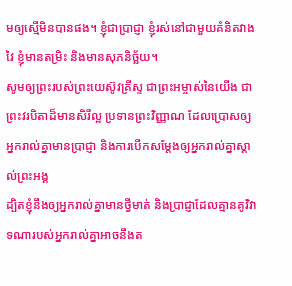មឲ្យស្មើមិនបានផង។ ខ្ញុំជាប្រាជ្ញា ខ្ញុំរស់នៅជាមួយគំនិតវាងវៃ ខ្ញុំមានតម្រិះ និងមានសុភនិច្ឆ័យ។
សូមឲ្យព្រះរបស់ព្រះយេស៊ូវគ្រីស្ទ ជាព្រះអម្ចាស់នៃយើង ជាព្រះវរបិតាដ៏មានសិរីល្អ ប្រទានព្រះវិញ្ញាណ ដែលប្រោសឲ្យអ្នករាល់គ្នាមានប្រាជ្ញា និងការបើកសម្ដែងឲ្យអ្នករាល់គ្នាស្គាល់ព្រះអង្គ
ដ្បិតខ្ញុំនឹងឲ្យអ្នករាល់គ្នាមានថ្វីមាត់ និងប្រាជ្ញាដែលគ្មានគូវិវាទណារបស់អ្នករាល់គ្នាអាចនឹងត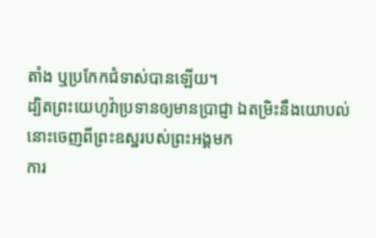តាំង ឬប្រកែកជំទាស់បានឡើយ។
ដ្បិតព្រះយេហូវ៉ាប្រទានឲ្យមានប្រាជ្ញា ឯតម្រិះនឹងយោបល់ នោះចេញពីព្រះឧស្ឋរបស់ព្រះអង្គមក
ការ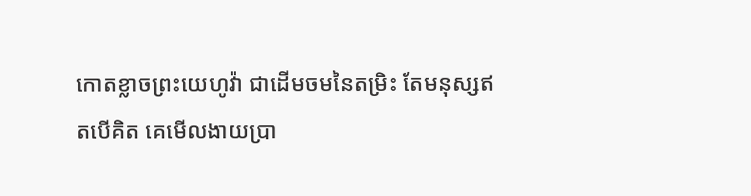កោតខ្លាចព្រះយេហូវ៉ា ជាដើមចមនៃតម្រិះ តែមនុស្សឥតបើគិត គេមើលងាយប្រា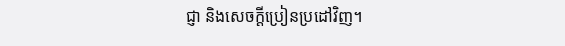ជ្ញា និងសេចក្ដីប្រៀនប្រដៅវិញ។